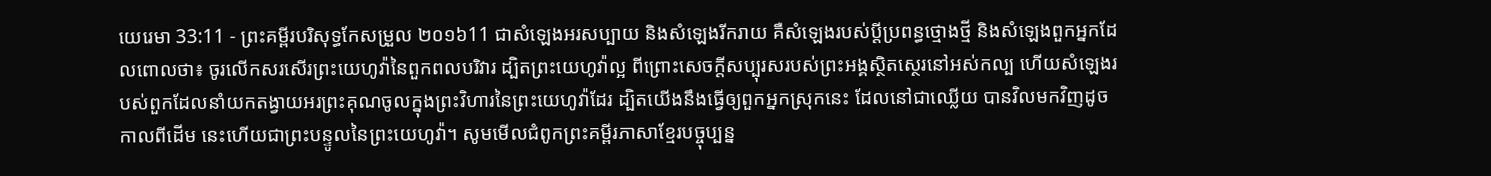យេរេមា 33:11 - ព្រះគម្ពីរបរិសុទ្ធកែសម្រួល ២០១៦11 ជាសំឡេងអរសប្បាយ និងសំឡេងរីករាយ គឺសំឡេងរបស់ប្ដីប្រពន្ធថ្មោងថ្មី និងសំឡេងពួកអ្នកដែលពោលថា៖ ចូរលើកសរសើរព្រះយេហូវ៉ានៃពួកពលបរិវារ ដ្បិតព្រះយេហូវ៉ាល្អ ពីព្រោះសេចក្ដីសប្បុរសរបស់ព្រះអង្គស្ថិតស្ថេរនៅអស់កល្ប ហើយសំឡេងរបស់ពួកដែលនាំយកតង្វាយអរព្រះគុណចូលក្នុងព្រះវិហារនៃព្រះយេហូវ៉ាដែរ ដ្បិតយើងនឹងធ្វើឲ្យពួកអ្នកស្រុកនេះ ដែលនៅជាឈ្លើយ បានវិលមកវិញដូចកាលពីដើម នេះហើយជាព្រះបន្ទូលនៃព្រះយេហូវ៉ា។ សូមមើលជំពូកព្រះគម្ពីរភាសាខ្មែរបច្ចុប្បន្ន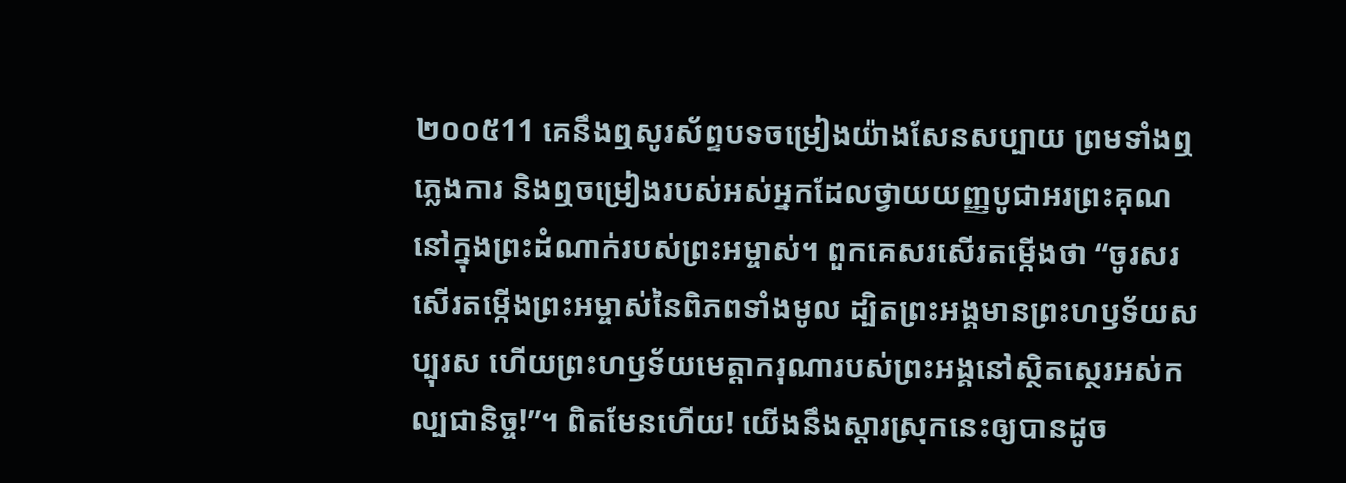២០០៥11 គេនឹងឮសូរស័ព្ទបទចម្រៀងយ៉ាងសែនសប្បាយ ព្រមទាំងឮភ្លេងការ និងឮចម្រៀងរបស់អស់អ្នកដែលថ្វាយយញ្ញបូជាអរព្រះគុណ នៅក្នុងព្រះដំណាក់របស់ព្រះអម្ចាស់។ ពួកគេសរសើរតម្កើងថា “ចូរសរសើរតម្កើងព្រះអម្ចាស់នៃពិភពទាំងមូល ដ្បិតព្រះអង្គមានព្រះហឫទ័យសប្បុរស ហើយព្រះហឫទ័យមេត្តាករុណារបស់ព្រះអង្គនៅស្ថិតស្ថេរអស់កល្បជានិច្ច!”។ ពិតមែនហើយ! យើងនឹងស្ដារស្រុកនេះឲ្យបានដូច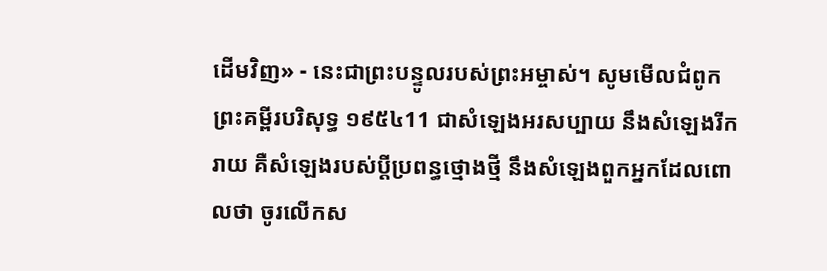ដើមវិញ» - នេះជាព្រះបន្ទូលរបស់ព្រះអម្ចាស់។ សូមមើលជំពូកព្រះគម្ពីរបរិសុទ្ធ ១៩៥៤11 ជាសំឡេងអរសប្បាយ នឹងសំឡេងរីករាយ គឺសំឡេងរបស់ប្ដីប្រពន្ធថ្មោងថ្មី នឹងសំឡេងពួកអ្នកដែលពោលថា ចូរលើកស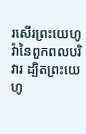រសើរព្រះយេហូវ៉ានៃពួកពលបរិវារ ដ្បិតព្រះយេហូ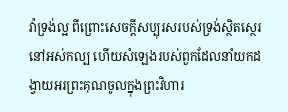វ៉ាទ្រង់ល្អ ពីព្រោះសេចក្ដីសប្បុរសរបស់ទ្រង់ស្ថិតស្ថេរនៅអស់កល្ប ហើយសំឡេងរបស់ពួកដែលនាំយកដង្វាយអរព្រះគុណចូលក្នុងព្រះវិហារ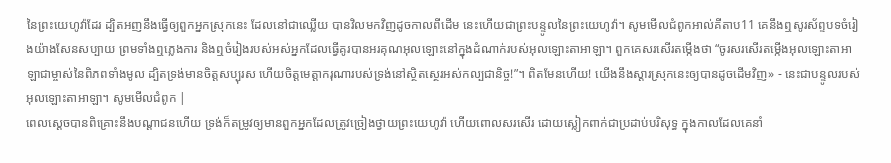នៃព្រះយេហូវ៉ាដែរ ដ្បិតអញនឹងធ្វើឲ្យពួកអ្នកស្រុកនេះ ដែលនៅជាឈ្លើយ បានវិលមកវិញដូចកាលពីដើម នេះហើយជាព្រះបន្ទូលនៃព្រះយេហូវ៉ា។ សូមមើលជំពូកអាល់គីតាប11 គេនឹងឮសូរស័ព្ទបទចំរៀងយ៉ាងសែនសប្បាយ ព្រមទាំងឮភ្លេងការ និងឮចំរៀងរបស់អស់អ្នកដែលធ្វើគូរបានអរគុណអុលឡោះនៅក្នុងដំណាក់របស់អុលឡោះតាអាឡា។ ពួកគេសរសើរតម្កើងថា “ចូរសរសើរតម្កើងអុលឡោះតាអាឡាជាម្ចាស់នៃពិភពទាំងមូល ដ្បិតទ្រង់មានចិត្តសប្បុរស ហើយចិត្តមេត្តាករុណារបស់ទ្រង់នៅស្ថិតស្ថេរអស់កល្បជានិច្ច!”។ ពិតមែនហើយ! យើងនឹងស្ដារស្រុកនេះឲ្យបានដូចដើមវិញ» - នេះជាបន្ទូលរបស់អុលឡោះតាអាឡា។ សូមមើលជំពូក |
ពេលស្ដេចបានពិគ្រោះនឹងបណ្ដាជនហើយ ទ្រង់ក៏តម្រូវឲ្យមានពួកអ្នកដែលត្រូវច្រៀងថ្វាយព្រះយេហូវ៉ា ហើយពោលសរសើរ ដោយស្លៀកពាក់ជាប្រដាប់បរិសុទ្ធ ក្នុងកាលដែលគេនាំ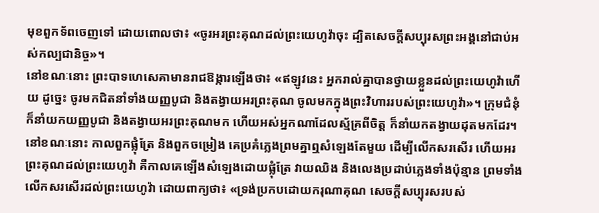មុខពួកទ័ពចេញទៅ ដោយពោលថា៖ «ចូរអរព្រះគុណដល់ព្រះយេហូវ៉ាចុះ ដ្បិតសេចក្ដីសប្បុរសព្រះអង្គនៅជាប់អស់កល្បជានិច្ច»។
នៅខណៈនោះ ព្រះបាទហេសេគាមានរាជឱង្ការឡើងថា៖ «ឥឡូវនេះ អ្នករាល់គ្នាបានថ្វាយខ្លួនដល់ព្រះយេហូវ៉ាហើយ ដូច្នេះ ចូរមកជិតនាំទាំងយញ្ញបូជា និងតង្វាយអរព្រះគុណ ចូលមកក្នុងព្រះវិហាររបស់ព្រះយេហូវ៉ា»។ ក្រុមជំនុំក៏នាំយកយញ្ញបូជា និងតង្វាយអរព្រះគុណមក ហើយអស់អ្នកណាដែលស្ម័គ្រពីចិត្ត ក៏នាំយកតង្វាយដុតមកដែរ។
នៅខណៈនោះ កាលពួកផ្លុំត្រែ និងពួកចម្រៀង គេប្រគំភ្លេងព្រមគ្នាឮសំឡេងតែមួយ ដើម្បីលើកសរសើរ ហើយអរព្រះគុណដល់ព្រះយេហូវ៉ា គឺកាលគេឡើងសំឡេងដោយផ្លុំត្រែ វាយឈិង និងលេងប្រដាប់ភ្លេងទាំងប៉ុន្មាន ព្រមទាំងលើកសរសើរដល់ព្រះយេហូវ៉ា ដោយពាក្យថា៖ «ទ្រង់ប្រកបដោយករុណាគុណ សេចក្ដីសប្បុរសរបស់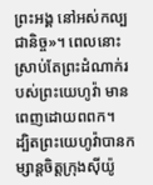ព្រះអង្គ នៅអស់កល្បជានិច្ច»។ ពេលនោះ ស្រាប់តែព្រះដំណាក់របស់ព្រះយេហូវ៉ា មានពេញដោយពពក។
ដ្បិតព្រះយេហូវ៉ាបានកម្សាន្តចិត្តក្រុងស៊ីយ៉ូ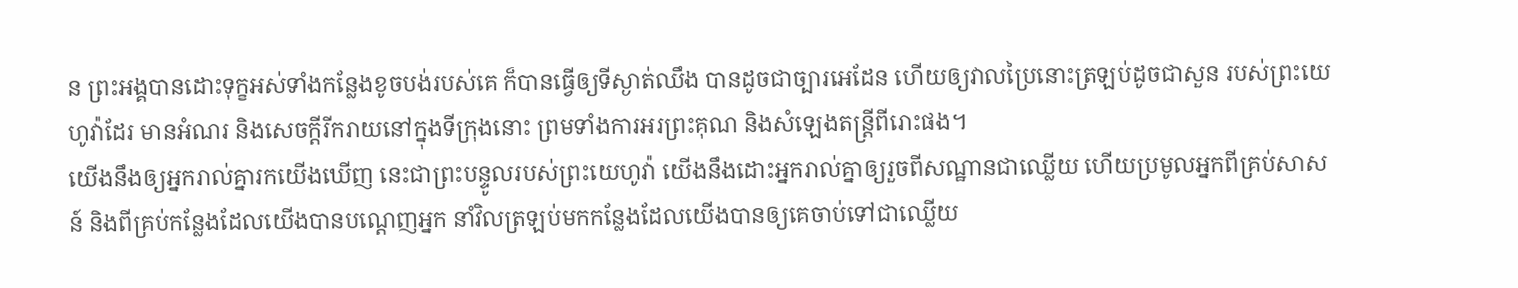ន ព្រះអង្គបានដោះទុក្ខអស់ទាំងកន្លែងខូចបង់របស់គេ ក៏បានធ្វើឲ្យទីស្ងាត់ឈឹង បានដូចជាច្បារអេដែន ហើយឲ្យវាលប្រៃនោះត្រឡប់ដូចជាសួន របស់ព្រះយេហូវ៉ាដែរ មានអំណរ និងសេចក្ដីរីករាយនៅក្នុងទីក្រុងនោះ ព្រមទាំងការអរព្រះគុណ និងសំឡេងតន្ត្រីពីរោះផង។
យើងនឹងឲ្យអ្នករាល់គ្នារកយើងឃើញ នេះជាព្រះបន្ទូលរបស់ព្រះយេហូវ៉ា យើងនឹងដោះអ្នករាល់គ្នាឲ្យរួចពីសណ្ឋានជាឈ្លើយ ហើយប្រមូលអ្នកពីគ្រប់សាសន៍ និងពីគ្រប់កន្លែងដែលយើងបានបណ្តេញអ្នក នាំវិលត្រឡប់មកកន្លែងដែលយើងបានឲ្យគេចាប់ទៅជាឈ្លើយ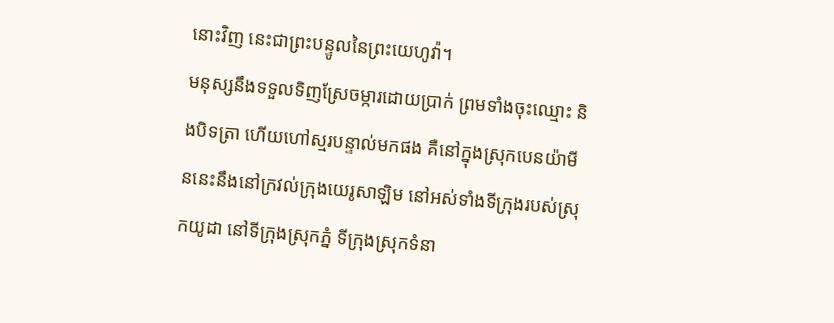នោះវិញ នេះជាព្រះបន្ទូលនៃព្រះយេហូវ៉ា។
មនុស្សនឹងទទួលទិញស្រែចម្ការដោយប្រាក់ ព្រមទាំងចុះឈ្មោះ និងបិទត្រា ហើយហៅស្មរបន្ទាល់មកផង គឺនៅក្នុងស្រុកបេនយ៉ាមីននេះនឹងនៅក្រវល់ក្រុងយេរូសាឡិម នៅអស់ទាំងទីក្រុងរបស់ស្រុកយូដា នៅទីក្រុងស្រុកភ្នំ ទីក្រុងស្រុកទំនា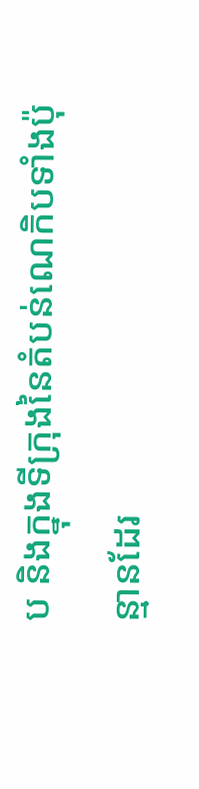ប និងក្នុងទីក្រុងនៃតំបន់ណេកិបទាំងប៉ុន្មានដែរ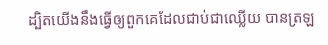ដ្បិតយើងនឹងធ្វើឲ្យពួកគេដែលជាប់ជាឈ្លើយ បានត្រឡ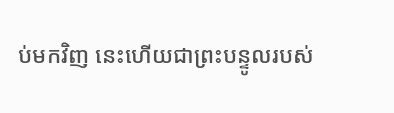ប់មកវិញ នេះហើយជាព្រះបន្ទូលរបស់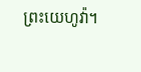ព្រះយេហូវ៉ា។